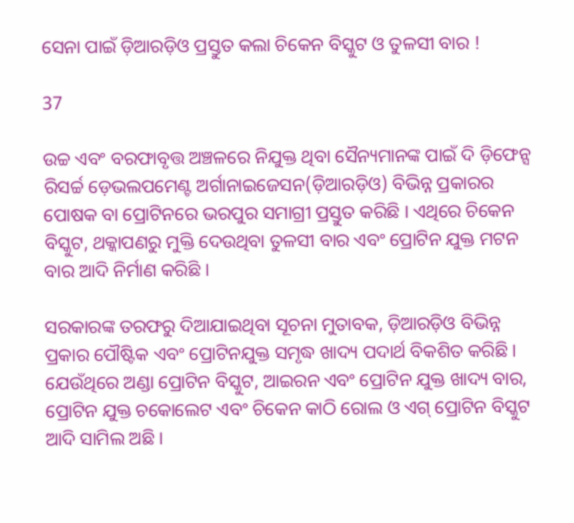ସେନା ପାଇଁ ଡ଼ିଆରଡ଼ିଓ ପ୍ରସ୍ତୁତ କଲା ଚିକେନ ବିସ୍କୁଟ ଓ ତୁଳସୀ ବାର !

37

ଉଚ୍ଚ ଏବଂ ବରଫାବୃତ୍ତ ଅଞ୍ଚଳରେ ନିଯୁକ୍ତ ଥିବା ସୈନ୍ୟମାନଙ୍କ ପାଇଁ ଦି ଡ଼ିଫେନ୍ସ ରିସର୍ଚ୍ଚ ଡ଼େଭଲପମେଣ୍ଟ ଅର୍ଗାନାଇଜେସନ(ଡ଼ିଆରଡ଼ିଓ) ବିଭିନ୍ନ ପ୍ରକାରର ପୋଷକ ବା ପ୍ରୋଟିନରେ ଭରପୁର ସମାଗ୍ରୀ ପ୍ରସ୍ତୁତ କରିଛି । ଏଥିରେ ଚିକେନ ବିସ୍କୁଟ, ଥକ୍କାପଣରୁ ମୁକ୍ତି ଦେଉଥିବା ତୁଳସୀ ବାର ଏବଂ ପ୍ରୋଟିନ ଯୁକ୍ତ ମଟନ ବାର ଆଦି ନିର୍ମାଣ କରିଛି ।

ସରକାରଙ୍କ ତରଫରୁ ଦିଆଯାଇଥିବା ସୂଚନା ମୁତାବକ, ଡ଼ିଆରଡ଼ିଓ ବିଭିନ୍ନ ପ୍ରକାର ପୌଷ୍ଟିକ ଏବଂ ପ୍ରୋଟିନଯୁକ୍ତ ସମୃଦ୍ଧ ଖାଦ୍ୟ ପଦାର୍ଥ ବିକଶିତ କରିଛି । ଯେଉଁଥିରେ ଅଣ୍ଡା ପ୍ରୋଟିନ ବିସ୍କୁଟ, ଆଇରନ ଏବଂ ପ୍ରୋଟିନ ଯୁକ୍ତ ଖାଦ୍ୟ ବାର, ପ୍ରୋଟିନ ଯୁକ୍ତ ଚକୋଲେଟ ଏବଂ ଚିକେନ କାଠି ରୋଲ ଓ ଏଗ୍ ପ୍ରୋଟିନ ବିସ୍କୁଟ ଆଦି ସାମିଲ ଅଛି ।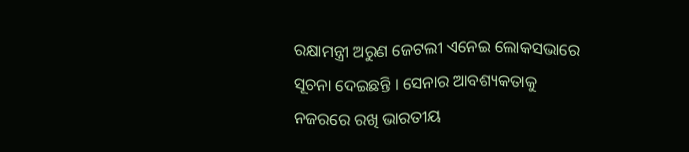ରକ୍ଷାମନ୍ତ୍ରୀ ଅରୁଣ ଜେଟଲୀ ଏନେଇ ଲୋକସଭାରେ ସୂଚନା ଦେଇଛନ୍ତି । ସେନାର ଆବଶ୍ୟକତାକୁ ନଜରରେ ରଖି ଭାରତୀୟ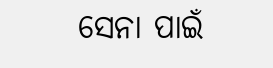ସେନା ପାଇଁ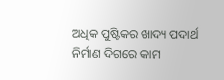ଅଧିକ ପୁଷ୍ଟିକର ଖାଦ୍ୟ ପଦାର୍ଥ ନିର୍ମାଣ ଦିଗରେ କାମ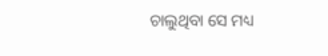ଚାଲୁଥିବା ସେ ମଧ୍ୟ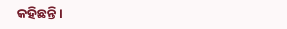କହିଛନ୍ତି ।